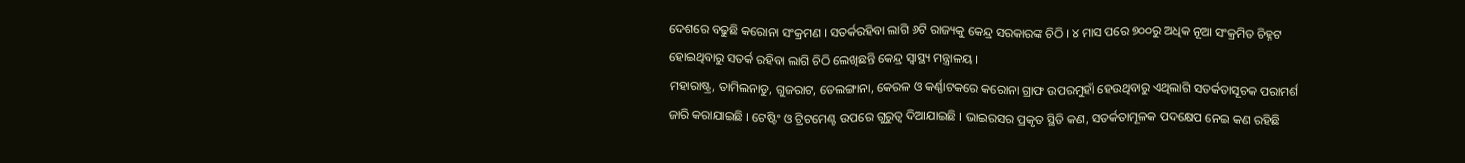ଦେଶରେ ବଢୁଛି କରୋନା ସଂକ୍ରମଣ । ସତର୍କରହିବା ଲାଗି ୬ଟି ରାଜ୍ୟକୁ କେନ୍ଦ୍ର ସରକାରଙ୍କ ଚିଠି । ୪ ମାସ ପରେ ୭୦୦ରୁ ଅଧିକ ନୂଆ ସଂକ୍ରମିତ ଚିହ୍ନଟ ହୋଇଥିବାରୁ ସତର୍କ ରହିବା ଲାଗି ଚିଠି ଲେଖିଛନ୍ତି କେନ୍ଦ୍ର ସ୍ବାସ୍ଥ୍ୟ ମନ୍ତ୍ରାଳୟ ।
ମହାରାଷ୍ଟ୍ର, ତାମିଲନାଡୁ, ଗୁଜରାଟ, ତେଲଙ୍ଗାନା, କେରଳ ଓ କର୍ଣ୍ଣାଟକରେ କରୋନା ଗ୍ରାଫ ଉପରମୁହାଁ ହେଉଥିବାରୁ ଏଥିଲାଗି ସତର୍କତାସୂଚକ ପରାମର୍ଶ ଜାରି କରାଯାଇଛି । ଟେଷ୍ଟିଂ ଓ ଟ୍ରିଟମେଣ୍ଟ ଉପରେ ଗୁରୁତ୍ବ ଦିଆଯାଇଛି । ଭାଇରସର ପ୍ରକୃତ ସ୍ଥିତି କଣ, ସତର୍କତାମୂଳକ ପଦକ୍ଷେପ ନେଇ କଣ ରହିଛି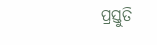ପ୍ରସ୍ତୁତି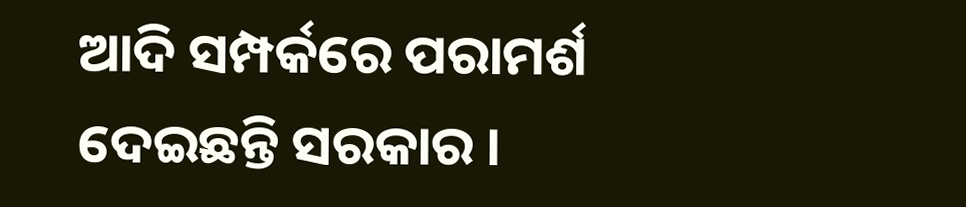ଆଦି ସମ୍ପର୍କରେ ପରାମର୍ଶ ଦେଇଛନ୍ତି ସରକାର ।